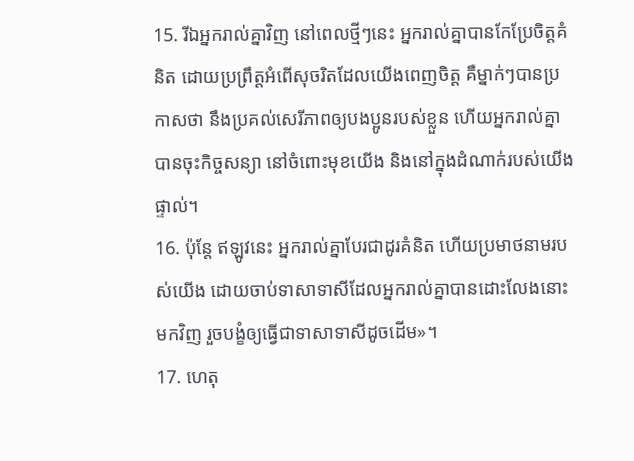15. រីឯអ្នករាល់គ្នាវិញ នៅពេលថ្មីៗនេះ អ្នករាល់គ្នាបានកែប្រែចិត្តគំនិត ដោយប្រព្រឹត្តអំពើសុចរិតដែលយើងពេញចិត្ត គឺម្នាក់ៗបានប្រកាសថា នឹងប្រគល់សេរីភាពឲ្យបងប្អូនរបស់ខ្លួន ហើយអ្នករាល់គ្នាបានចុះកិច្ចសន្យា នៅចំពោះមុខយើង និងនៅក្នុងដំណាក់របស់យើងផ្ទាល់។
16. ប៉ុន្តែ ឥឡូវនេះ អ្នករាល់គ្នាបែរជាដូរគំនិត ហើយប្រមាថនាមរបស់យើង ដោយចាប់ទាសាទាសីដែលអ្នករាល់គ្នាបានដោះលែងនោះមកវិញ រួចបង្ខំឲ្យធ្វើជាទាសាទាសីដូចដើម»។
17. ហេតុ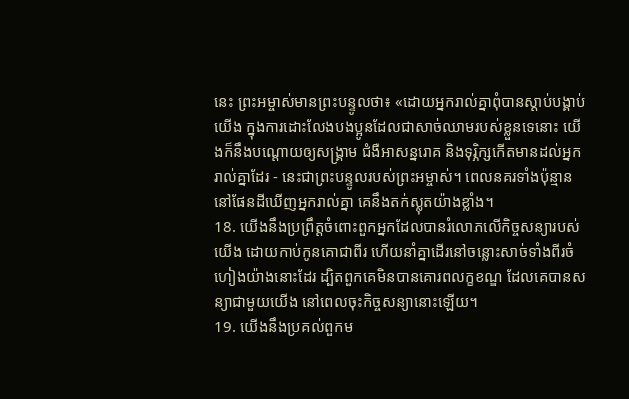នេះ ព្រះអម្ចាស់មានព្រះបន្ទូលថា៖ «ដោយអ្នករាល់គ្នាពុំបានស្ដាប់បង្គាប់យើង ក្នុងការដោះលែងបងប្អូនដែលជាសាច់ឈាមរបស់ខ្លួនទេនោះ យើងក៏នឹងបណ្ដោយឲ្យសង្គ្រាម ជំងឺអាសន្នរោគ និងទុរ្ភិក្សកើតមានដល់អ្នករាល់គ្នាដែរ - នេះជាព្រះបន្ទូលរបស់ព្រះអម្ចាស់។ ពេលនគរទាំងប៉ុន្មាននៅផែនដីឃើញអ្នករាល់គ្នា គេនឹងតក់ស្លុតយ៉ាងខ្លាំង។
18. យើងនឹងប្រព្រឹត្តចំពោះពួកអ្នកដែលបានរំលោភលើកិច្ចសន្យារបស់យើង ដោយកាប់កូនគោជាពីរ ហើយនាំគ្នាដើរនៅចន្លោះសាច់ទាំងពីរចំហៀងយ៉ាងនោះដែរ ដ្បិតពួកគេមិនបានគោរពលក្ខខណ្ឌ ដែលគេបានសន្យាជាមួយយើង នៅពេលចុះកិច្ចសន្យានោះឡើយ។
19. យើងនឹងប្រគល់ពួកម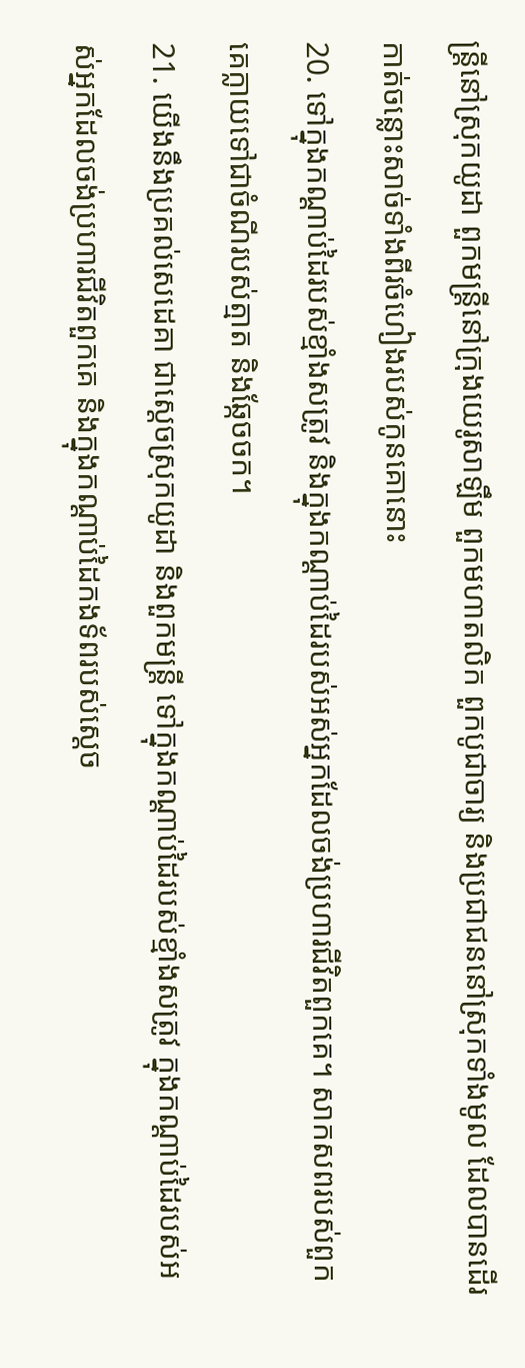ន្ត្រីនៅស្រុកយូដា ពួកមន្ត្រីនៅក្រុងយេរូសាឡឹម ពួកមហាតលិក ពួកបូជាចារ្យ និងប្រជាជននៅស្រុកទាំងមូល ដែលបានដើរកាត់ចន្លោះសាច់ទាំងពីរចំហៀងរបស់កូនគោនោះ
20. ទៅក្នុងកណ្ដាប់ដៃរបស់ខ្មាំងសត្រូវ និងក្នុងកណ្ដាប់ដៃរបស់អស់អ្នកដែលចង់ប្រហារជីវិតពួកគេ។ សាកសពរបស់ពួកគេក្លាយទៅជាចំណីរបស់ត្មាត និងឆ្កែចចក។
21. យើងនឹងប្រគល់សេដេគា ជាស្ដេចស្រុកយូដា និងពួកមន្ត្រី ទៅក្នុងកណ្ដាប់ដៃរបស់ខ្មាំងសត្រូវ ក្នុងកណ្ដាប់ដៃរបស់អស់អ្នកដែលចង់ប្រហារជីវិតពួកគេ និងក្នុងកណ្ដាប់ដៃកងទ័ពរបស់ស្ដេច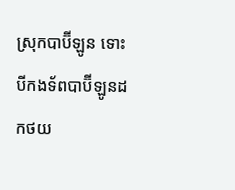ស្រុកបាប៊ីឡូន ទោះបីកងទ័ពបាប៊ីឡូនដកថយ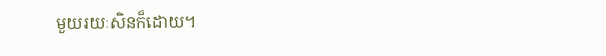មួយរយៈសិនក៏ដោយ។